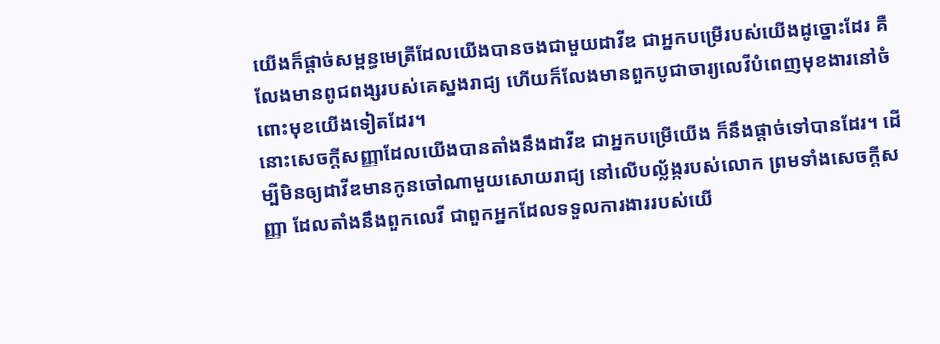យើងក៏ផ្ដាច់សម្ពន្ធមេត្រីដែលយើងបានចងជាមួយដាវីឌ ជាអ្នកបម្រើរបស់យើងដូច្នោះដែរ គឺលែងមានពូជពង្សរបស់គេស្នងរាជ្យ ហើយក៏លែងមានពួកបូជាចារ្យលេវីបំពេញមុខងារនៅចំពោះមុខយើងទៀតដែរ។
នោះសេចក្ដីសញ្ញាដែលយើងបានតាំងនឹងដាវីឌ ជាអ្នកបម្រើយើង ក៏នឹងផ្តាច់ទៅបានដែរ។ ដើម្បីមិនឲ្យដាវីឌមានកូនចៅណាមួយសោយរាជ្យ នៅលើបល្ល័ង្ករបស់លោក ព្រមទាំងសេចក្ដីសញ្ញា ដែលតាំងនឹងពួកលេវី ជាពួកអ្នកដែលទទួលការងាររបស់យើ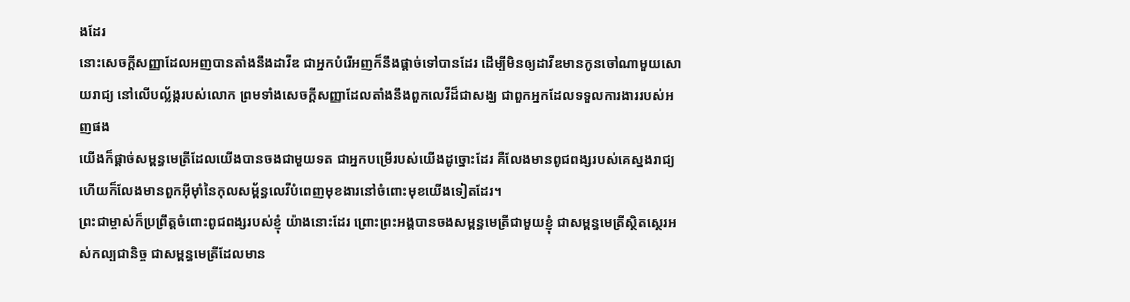ងដែរ
នោះសេចក្ដីសញ្ញាដែលអញបានតាំងនឹងដាវីឌ ជាអ្នកបំរើអញក៏នឹងផ្តាច់ទៅបានដែរ ដើម្បីមិនឲ្យដាវីឌមានកូនចៅណាមួយសោយរាជ្យ នៅលើបល្ល័ង្ករបស់លោក ព្រមទាំងសេចក្ដីសញ្ញាដែលតាំងនឹងពួកលេវីដ៏ជាសង្ឃ ជាពួកអ្នកដែលទទួលការងាររបស់អញផង
យើងក៏ផ្ដាច់សម្ពន្ធមេត្រីដែលយើងបានចងជាមួយទត ជាអ្នកបម្រើរបស់យើងដូច្នោះដែរ គឺលែងមានពូជពង្សរបស់គេស្នងរាជ្យ ហើយក៏លែងមានពួកអ៊ីមុាំនៃកុលសម្ព័ន្ធលេវីបំពេញមុខងារនៅចំពោះមុខយើងទៀតដែរ។
ព្រះជាម្ចាស់ក៏ប្រព្រឹត្តចំពោះពូជពង្សរបស់ខ្ញុំ យ៉ាងនោះដែរ ព្រោះព្រះអង្គបានចងសម្ពន្ធមេត្រីជាមួយខ្ញុំ ជាសម្ពន្ធមេត្រីស្ថិតស្ថេរអស់កល្បជានិច្ច ជាសម្ពន្ធមេត្រីដែលមាន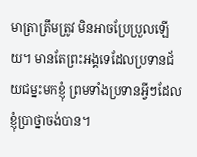មាត្រាត្រឹមត្រូវ មិនអាចប្រែប្រួលឡើយ។ មានតែព្រះអង្គទេដែលប្រទានជ័យជម្នះមកខ្ញុំ ព្រមទាំងប្រទានអ្វីៗដែលខ្ញុំប្រាថ្នាចង់បាន។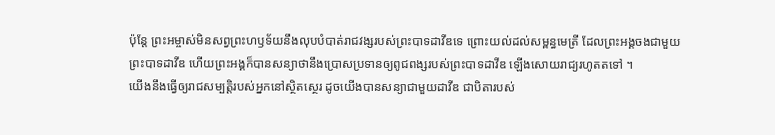ប៉ុន្តែ ព្រះអម្ចាស់មិនសព្វព្រះហឫទ័យនឹងលុបបំបាត់រាជវង្សរបស់ព្រះបាទដាវីឌទេ ព្រោះយល់ដល់សម្ពន្ធមេត្រី ដែលព្រះអង្គចងជាមួយព្រះបាទដាវីឌ ហើយព្រះអង្គក៏បានសន្យាថានឹងប្រោសប្រទានឲ្យពូជពង្សរបស់ព្រះបាទដាវីឌ ឡើងសោយរាជ្យរហូតតទៅ ។
យើងនឹងធ្វើឲ្យរាជសម្បត្តិរបស់អ្នកនៅស្ថិតស្ថេរ ដូចយើងបានសន្យាជាមួយដាវីឌ ជាបិតារបស់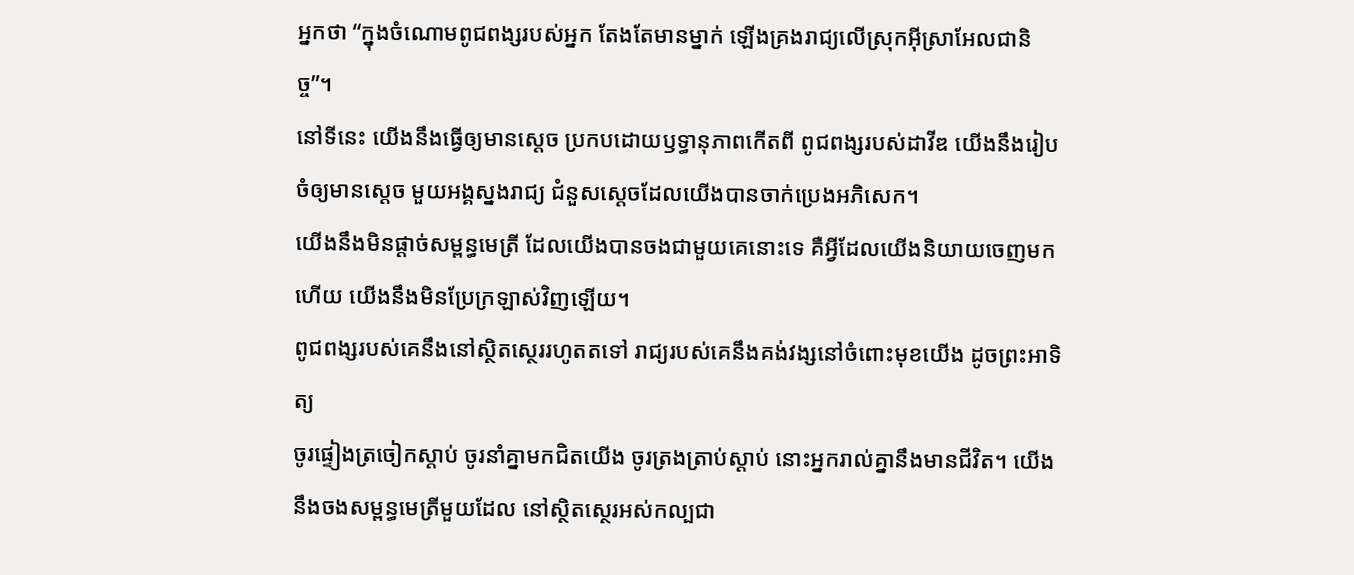អ្នកថា “ក្នុងចំណោមពូជពង្សរបស់អ្នក តែងតែមានម្នាក់ ឡើងគ្រងរាជ្យលើស្រុកអ៊ីស្រាអែលជានិច្ច”។
នៅទីនេះ យើងនឹងធ្វើឲ្យមានស្ដេច ប្រកបដោយឫទ្ធានុភាពកើតពី ពូជពង្សរបស់ដាវីឌ យើងនឹងរៀបចំឲ្យមានស្ដេច មួយអង្គស្នងរាជ្យ ជំនួសស្ដេចដែលយើងបានចាក់ប្រេងអភិសេក។
យើងនឹងមិនផ្ដាច់សម្ពន្ធមេត្រី ដែលយើងបានចងជាមួយគេនោះទេ គឺអ្វីដែលយើងនិយាយចេញមកហើយ យើងនឹងមិនប្រែក្រឡាស់វិញឡើយ។
ពូជពង្សរបស់គេនឹងនៅស្ថិតស្ថេររហូតតទៅ រាជ្យរបស់គេនឹងគង់វង្សនៅចំពោះមុខយើង ដូចព្រះអាទិត្យ
ចូរផ្ទៀងត្រចៀកស្ដាប់ ចូរនាំគ្នាមកជិតយើង ចូរត្រងត្រាប់ស្ដាប់ នោះអ្នករាល់គ្នានឹងមានជីវិត។ យើងនឹងចងសម្ពន្ធមេត្រីមួយដែល នៅស្ថិតស្ថេរអស់កល្បជា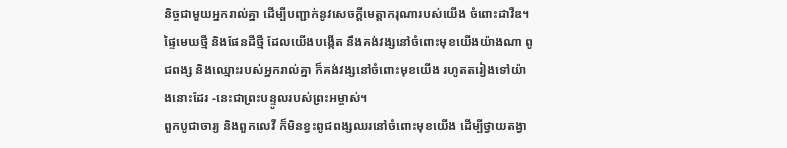និច្ចជាមួយអ្នករាល់គ្នា ដើម្បីបញ្ជាក់នូវសេចក្ដីមេត្តាករុណារបស់យើង ចំពោះដាវីឌ។
ផ្ទៃមេឃថ្មី និងផែនដីថ្មី ដែលយើងបង្កើត នឹងគង់វង្សនៅចំពោះមុខយើងយ៉ាងណា ពូជពង្ស និងឈ្មោះរបស់អ្នករាល់គ្នា ក៏គង់វង្សនៅចំពោះមុខយើង រហូតតរៀងទៅយ៉ាងនោះដែរ -នេះជាព្រះបន្ទូលរបស់ព្រះអម្ចាស់។
ពួកបូជាចារ្យ និងពួកលេវី ក៏មិនខ្វះពូជពង្សឈរនៅចំពោះមុខយើង ដើម្បីថ្វាយតង្វា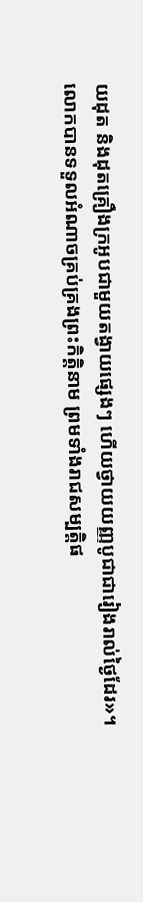យដុត និងដុតគ្រឿងក្រអូបជាមួយតង្វាយផ្សេងៗ ហើយថ្វាយយញ្ញបូជាជារៀងរាល់ថ្ងៃដែរ»។
លោកបានទទួលអំណាចគ្រប់គ្រងព្រះកិត្តិនាម ព្រមទាំងរាជសម្បត្តិផ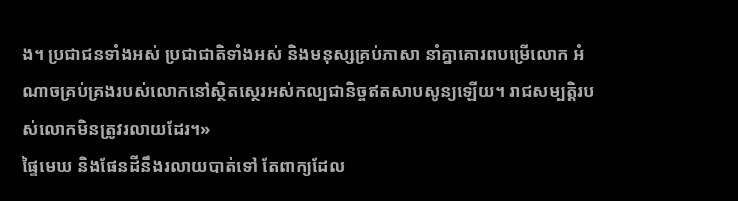ង។ ប្រជាជនទាំងអស់ ប្រជាជាតិទាំងអស់ និងមនុស្សគ្រប់ភាសា នាំគ្នាគោរពបម្រើលោក អំណាចគ្រប់គ្រងរបស់លោកនៅស្ថិតស្ថេរអស់កល្បជានិច្ចឥតសាបសូន្យឡើយ។ រាជសម្បត្តិរបស់លោកមិនត្រូវរលាយដែរ។»
ផ្ទៃមេឃ និងផែនដីនឹងរលាយបាត់ទៅ តែពាក្យដែល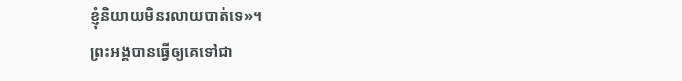ខ្ញុំនិយាយមិនរលាយបាត់ទេ»។
ព្រះអង្គបានធ្វើឲ្យគេទៅជា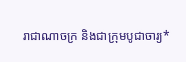រាជាណាចក្រ និងជាក្រុមបូជាចារ្យ*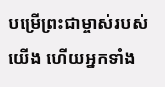បម្រើព្រះជាម្ចាស់របស់យើង ហើយអ្នកទាំង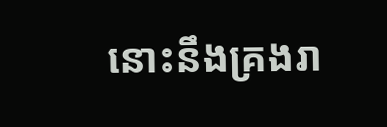នោះនឹងគ្រងរា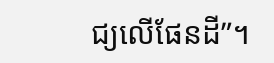ជ្យលើផែនដី”។